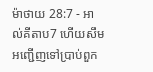ម៉ាថាយ 28:7 - អាល់គីតាប7 ហើយសឹមអញ្ជើញទៅប្រាប់ពួក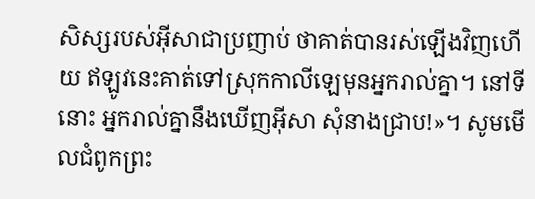សិស្សរបស់អ៊ីសាជាប្រញាប់ ថាគាត់បានរស់ឡើងវិញហើយ ឥឡូវនេះគាត់ទៅស្រុកកាលីឡេមុនអ្នករាល់គ្នា។ នៅទីនោះ អ្នករាល់គ្នានឹងឃើញអ៊ីសា សុំនាងជ្រាប!»។ សូមមើលជំពូកព្រះ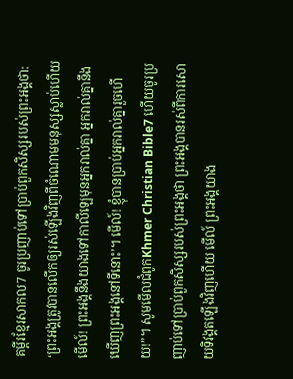គម្ពីរខ្មែរសាកល7 ចូរប្រញាប់ទៅប្រាប់ពួកសិស្សរបស់ព្រះអង្គថា: ‘ព្រះអង្គត្រូវបានលើកឲ្យរស់ឡើងវិញពីចំណោមមនុស្សស្លាប់ហើយ មើល៍! ព្រះអង្គនឹងយាងទៅកាលីឡេមុនអ្នករាល់គ្នា អ្នករាល់គ្នានឹងឃើញព្រះអង្គនៅទីនោះ’។ មើល៍! ខ្ញុំបានប្រាប់អ្នករាល់គ្នារួចហើយ!”។ សូមមើលជំពូកKhmer Christian Bible7 ហើយចូរប្រញាប់ទៅប្រាប់ពួកសិស្សរបស់ព្រះអង្គថា ព្រះអង្គបានរស់ពីការសោយទិវង្គតឡើងវិញហើយ មើល៍ ព្រះអង្គយាង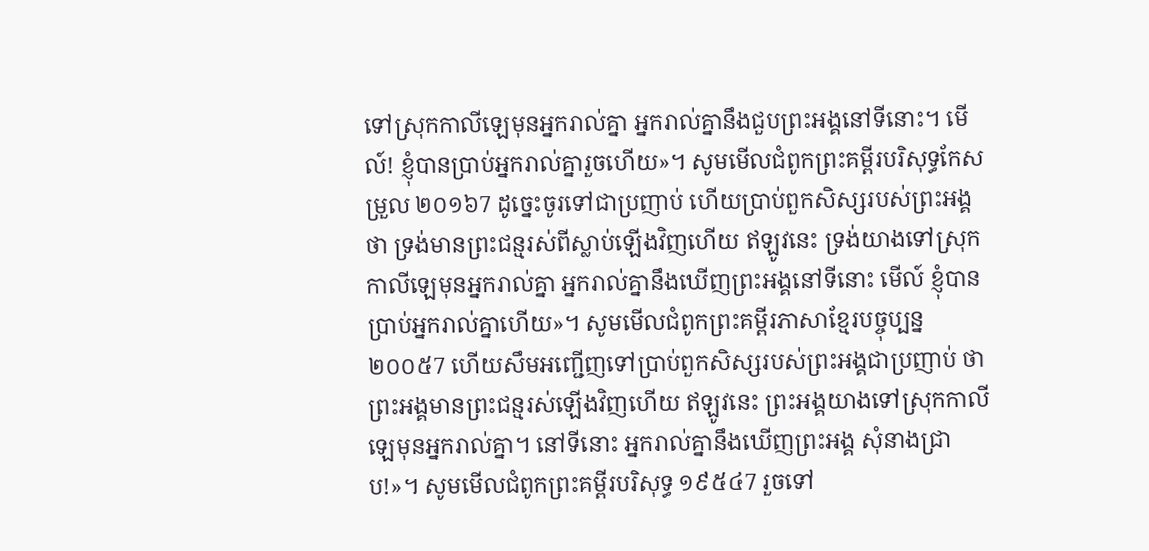ទៅស្រុកកាលីឡេមុនអ្នករាល់គ្នា អ្នករាល់គ្នានឹងជួបព្រះអង្គនៅទីនោះ។ មើល៍! ខ្ញុំបានប្រាប់អ្នករាល់គ្នារួចហើយ»។ សូមមើលជំពូកព្រះគម្ពីរបរិសុទ្ធកែសម្រួល ២០១៦7 ដូច្នេះចូរទៅជាប្រញាប់ ហើយប្រាប់ពួកសិស្សរបស់ព្រះអង្គថា ទ្រង់មានព្រះជន្មរស់ពីស្លាប់ឡើងវិញហើយ ឥឡូវនេះ ទ្រង់យាងទៅស្រុកកាលីឡេមុនអ្នករាល់គ្នា អ្នករាល់គ្នានឹងឃើញព្រះអង្គនៅទីនោះ មើល៍ ខ្ញុំបានប្រាប់អ្នករាល់គ្នាហើយ»។ សូមមើលជំពូកព្រះគម្ពីរភាសាខ្មែរបច្ចុប្បន្ន ២០០៥7 ហើយសឹមអញ្ជើញទៅប្រាប់ពួកសិស្សរបស់ព្រះអង្គជាប្រញាប់ ថាព្រះអង្គមានព្រះជន្មរស់ឡើងវិញហើយ ឥឡូវនេះ ព្រះអង្គយាងទៅស្រុកកាលីឡេមុនអ្នករាល់គ្នា។ នៅទីនោះ អ្នករាល់គ្នានឹងឃើញព្រះអង្គ សុំនាងជ្រាប!»។ សូមមើលជំពូកព្រះគម្ពីរបរិសុទ្ធ ១៩៥៤7 រួចទៅ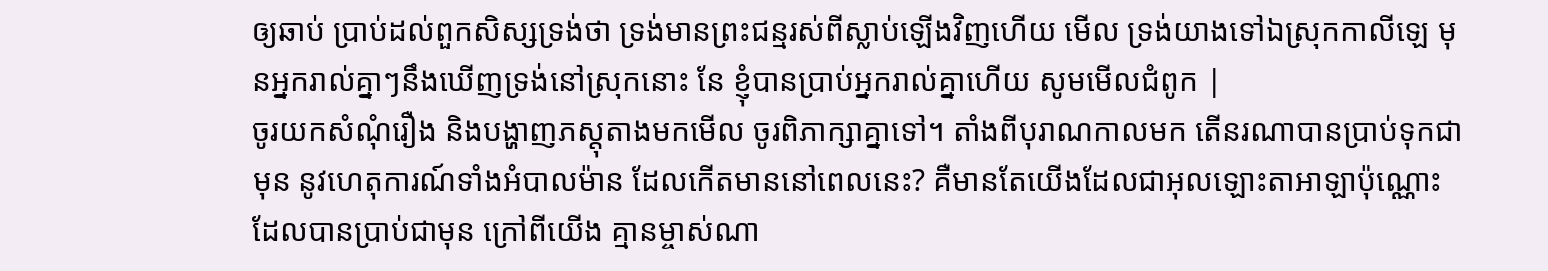ឲ្យឆាប់ ប្រាប់ដល់ពួកសិស្សទ្រង់ថា ទ្រង់មានព្រះជន្មរស់ពីស្លាប់ឡើងវិញហើយ មើល ទ្រង់យាងទៅឯស្រុកកាលីឡេ មុនអ្នករាល់គ្នាៗនឹងឃើញទ្រង់នៅស្រុកនោះ នែ ខ្ញុំបានប្រាប់អ្នករាល់គ្នាហើយ សូមមើលជំពូក |
ចូរយកសំណុំរឿង និងបង្ហាញភស្តុតាងមកមើល ចូរពិភាក្សាគ្នាទៅ។ តាំងពីបុរាណកាលមក តើនរណាបានប្រាប់ទុកជាមុន នូវហេតុការណ៍ទាំងអំបាលម៉ាន ដែលកើតមាននៅពេលនេះ? គឺមានតែយើងដែលជាអុលឡោះតាអាឡាប៉ុណ្ណោះ ដែលបានប្រាប់ជាមុន ក្រៅពីយើង គ្មានម្ចាស់ណា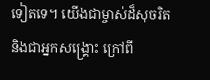ទៀតទេ។ យើងជាម្ចាស់ដ៏សុចរិត និងជាអ្នកសង្គ្រោះ ក្រៅពី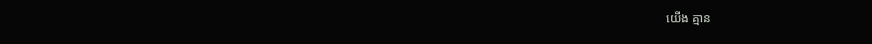យើង គ្មាន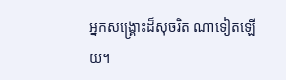អ្នកសង្គ្រោះដ៏សុចរិត ណាទៀតឡើយ។